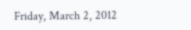Friday, March 2, 2012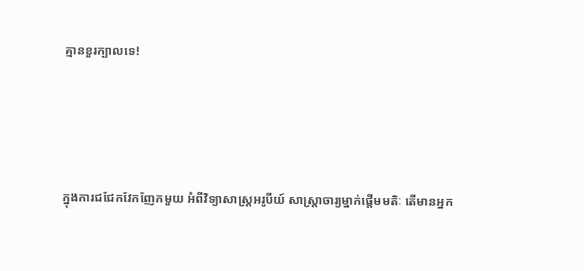គ្មានខួរក្បាលទេ!




ក្នុងការជជែកវែកញែកមួយ អំពីវិទ្យាសាស្រ្តអរូបីយ៍ សាស្រ្តាចារ្យម្នាក់ផ្តើមមតិៈ តើមានអ្នក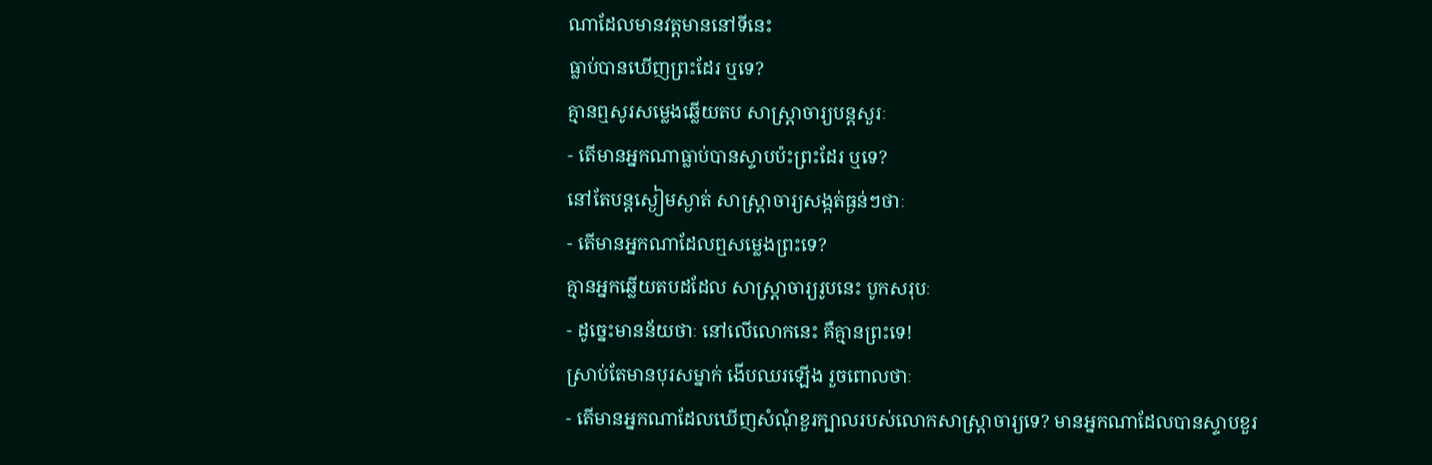ណាដែលមានវត្តមាននៅទីនេះ
ធ្លាប់បានឃើញព្រះដែរ ឬទេ?
គ្មានឮសូរសម្លេងឆ្លើយតប សាស្រ្តាចារ្យបន្តសួរៈ
- តើមានអ្នកណាធ្លាប់បានស្ទាបប៉ះព្រះដែរ ឬទេ?
នៅតែបន្តស្ងៀមស្ងាត់ សាស្រ្តាចារ្យសង្កត់ធ្ងន់ៗថាៈ
- តើមានអ្នកណាដែលឮសម្លេងព្រះទេ?
គ្មានអ្នកឆ្លើយតបដដែល សាស្រ្តាចារ្យរូបនេះ បូកសរុបៈ
- ដូច្នេះមានន័យថាៈ នៅលើលោកនេះ គឺគ្មានព្រះទេ!
ស្រាប់តែមានបុរសម្នាក់ ងើបឈរឡើង រួចពោលថាៈ
- តើមានអ្នកណាដែលឃើញសំណុំខួរក្បាលរបស់លោកសាស្រ្តាចារ្យទេ? មានអ្នកណាដែលបានស្ទាបខួរ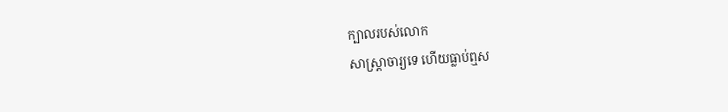ក្បាលរបស់លោក
សាស្រ្តាចារ្យទេ ហើយធ្លាប់ឮស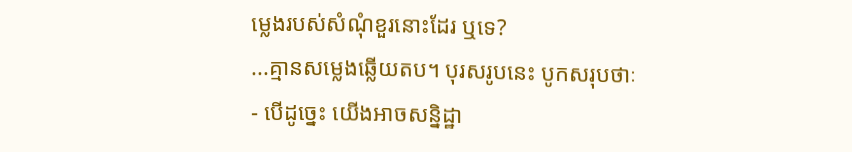ម្លេងរបស់សំណុំខួរនោះដែរ ឬទេ?
...គ្មានសម្លេងឆ្លើយតប។ បុរសរូបនេះ បូកសរុបថាៈ
- បើដូច្នេះ យើងអាចសន្និដ្ឋា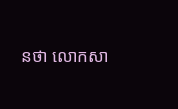នថា លោកសា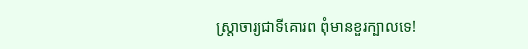ស្រ្តាចារ្យជាទីគោរព ពុំមានខួរក្បាលទេ!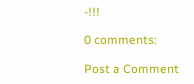-!!!

0 comments:

Post a Comment